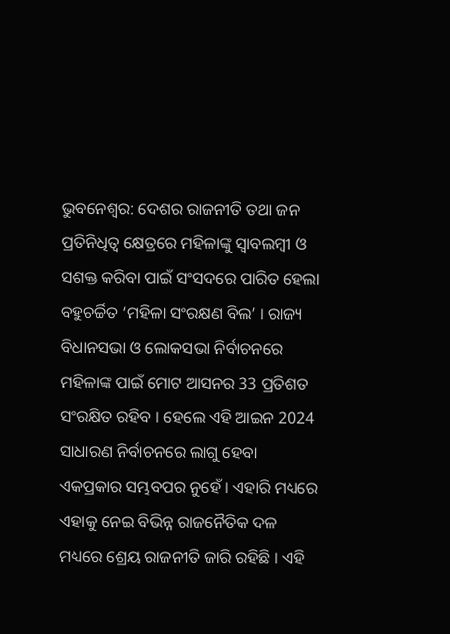ଭୁବନେଶ୍ବର: ଦେଶର ରାଜନୀତି ତଥା ଜନ ପ୍ରତିନିଧିତ୍ବ କ୍ଷେତ୍ରରେ ମହିଳାଙ୍କୁ ସ୍ୱାବଲମ୍ବୀ ଓ ସଶକ୍ତ କରିବା ପାଇଁ ସଂସଦରେ ପାରିତ ହେଲା ବହୁଚର୍ଚ୍ଚିତ ‘ମହିଳା ସଂରକ୍ଷଣ ବିଲ’ । ରାଜ୍ୟ ବିଧାନସଭା ଓ ଲୋକସଭା ନିର୍ବାଚନରେ ମହିଳାଙ୍କ ପାଇଁ ମୋଟ ଆସନର 33 ପ୍ରତିଶତ ସଂରକ୍ଷିତ ରହିବ । ହେଲେ ଏହି ଆଇନ 2024 ସାଧାରଣ ନିର୍ବାଚନରେ ଲାଗୁ ହେବା ଏକପ୍ରକାର ସମ୍ଭବପର ନୁହେଁ । ଏହାରି ମଧ୍ୟରେ ଏହାକୁ ନେଇ ବିଭିନ୍ନ ରାଜନୈତିକ ଦଳ ମଧ୍ୟରେ ଶ୍ରେୟ ରାଜନୀତି ଜାରି ରହିଛି । ଏହି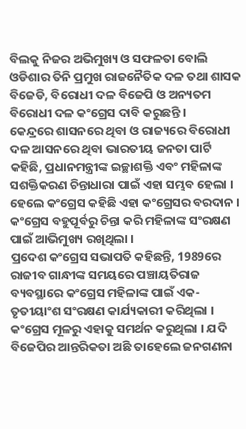ବିଲକୁ ନିଜର ଅଭିମୁଖ୍ୟ ଓ ସଫଳତା ବୋଲି ଓଡିଶାର ତିନି ପ୍ରମୁଖ ରାଜନୈତିକ ଦଳ ତଥା ଶାସକ ବିଜେଡି, ବିରୋଧୀ ଦଳ ବିଜେପି ଓ ଅନ୍ୟତମ ବିରୋଧୀ ଦଳ କଂଗ୍ରେସ ଦାବି କରୁଛନ୍ତି ।
କେନ୍ଦ୍ରରେ ଶାସନରେ ଥିବା ଓ ରାଜ୍ୟରେ ବିରୋଧୀ ଦଳ ଆସନରେ ଥିବା ଭାରତୀୟ ଜନତା ପାର୍ଟି କହିଛି, ପ୍ରଧାନମନ୍ତ୍ରୀଙ୍କ ଇଚ୍ଛାଶକ୍ତି ଏବଂ ମହିଳାଙ୍କ ସଶକ୍ତିକରଣ ଚିନ୍ତାଧାରା ପାଇଁ ଏହା ସମ୍ଭବ ହେଲା । ହେଲେ କଂଗ୍ରେସ କହିଛି ଏହା କଂଗ୍ରେସର ବରଦାନ । କଂଗ୍ରେସ ବହୁପୂର୍ବରୁ ଚିନ୍ତା କରି ମହିଳାଙ୍କ ସଂରକ୍ଷଣ ପାଇଁ ଆଭିମୁଖ୍ୟ ରଖିଥିଲା ।
ପ୍ରଦେଶ କଂଗ୍ରେସ ସଭାପତି କହିଛନ୍ତି, 1989ରେ ରାଜୀବ ଗାନ୍ଧୀଙ୍କ ସମୟରେ ପଞ୍ଚାୟତିରାଜ ବ୍ୟବସ୍ଥାରେ କଂଗ୍ରେସ ମହିଳାଙ୍କ ପାଇଁ ଏକ-ତୃତୀୟାଂଶ ସଂରକ୍ଷଣ କାର୍ଯ୍ୟକାରୀ କରିଥିଲା । କଂଗ୍ରେସ ମୂଳରୁ ଏହାକୁ ସମର୍ଥନ କରୁଥିଲା । ଯଦି ବିଜେପିର ଆନ୍ତରିକତା ଅଛି ତାହେଲେ ଜନଗଣନା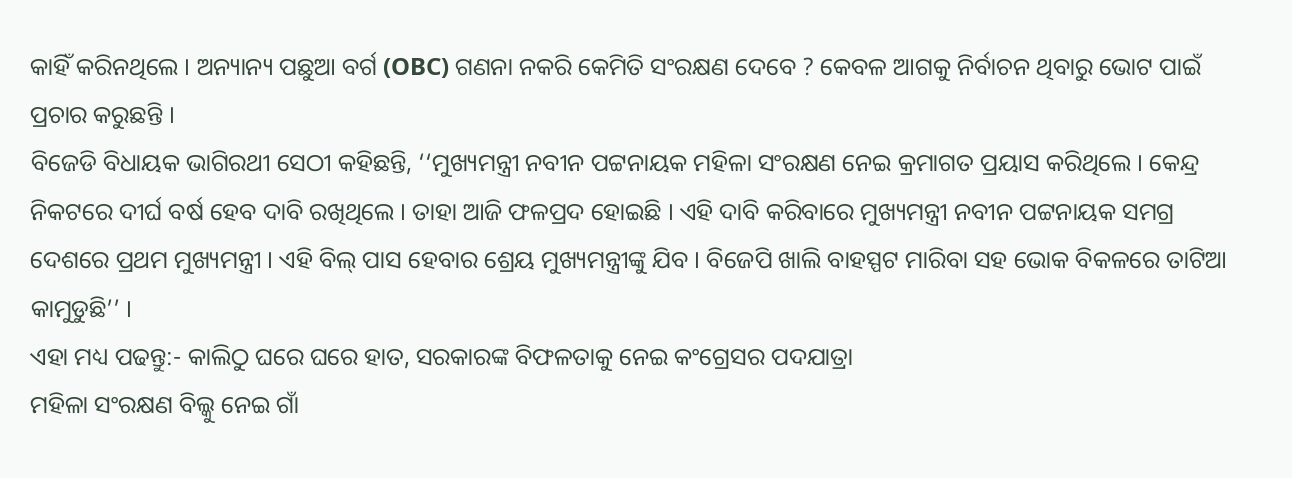କାହିଁ କରିନଥିଲେ । ଅନ୍ୟାନ୍ୟ ପଛୁଆ ବର୍ଗ (OBC) ଗଣନା ନକରି କେମିତି ସଂରକ୍ଷଣ ଦେବେ ? କେବଳ ଆଗକୁ ନିର୍ବାଚନ ଥିବାରୁ ଭୋଟ ପାଇଁ ପ୍ରଚାର କରୁଛନ୍ତି ।
ବିଜେଡି ବିଧାୟକ ଭାଗିରଥୀ ସେଠୀ କହିଛନ୍ତି, ‘‘ମୁଖ୍ୟମନ୍ତ୍ରୀ ନବୀନ ପଟ୍ଟନାୟକ ମହିଳା ସଂରକ୍ଷଣ ନେଇ କ୍ରମାଗତ ପ୍ରୟାସ କରିଥିଲେ । କେନ୍ଦ୍ର ନିକଟରେ ଦୀର୍ଘ ବର୍ଷ ହେବ ଦାବି ରଖିଥିଲେ । ତାହା ଆଜି ଫଳପ୍ରଦ ହୋଇଛି । ଏହି ଦାବି କରିବାରେ ମୁଖ୍ୟମନ୍ତ୍ରୀ ନବୀନ ପଟ୍ଟନାୟକ ସମଗ୍ର ଦେଶରେ ପ୍ରଥମ ମୁଖ୍ୟମନ୍ତ୍ରୀ । ଏହି ବିଲ୍ ପାସ ହେବାର ଶ୍ରେୟ ମୁଖ୍ୟମନ୍ତ୍ରୀଙ୍କୁ ଯିବ । ବିଜେପି ଖାଲି ବାହସ୍ପଟ ମାରିବା ସହ ଭୋକ ବିକଳରେ ତାଟିଆ କାମୁଡୁଛି’’ ।
ଏହା ମଧ୍ୟ ପଢନ୍ତୁ:- କାଲିଠୁ ଘରେ ଘରେ ହାତ, ସରକାରଙ୍କ ବିଫଳତାକୁ ନେଇ କଂଗ୍ରେସର ପଦଯାତ୍ରା
ମହିଳା ସଂରକ୍ଷଣ ବିଲ୍କୁ ନେଇ ଗାଁ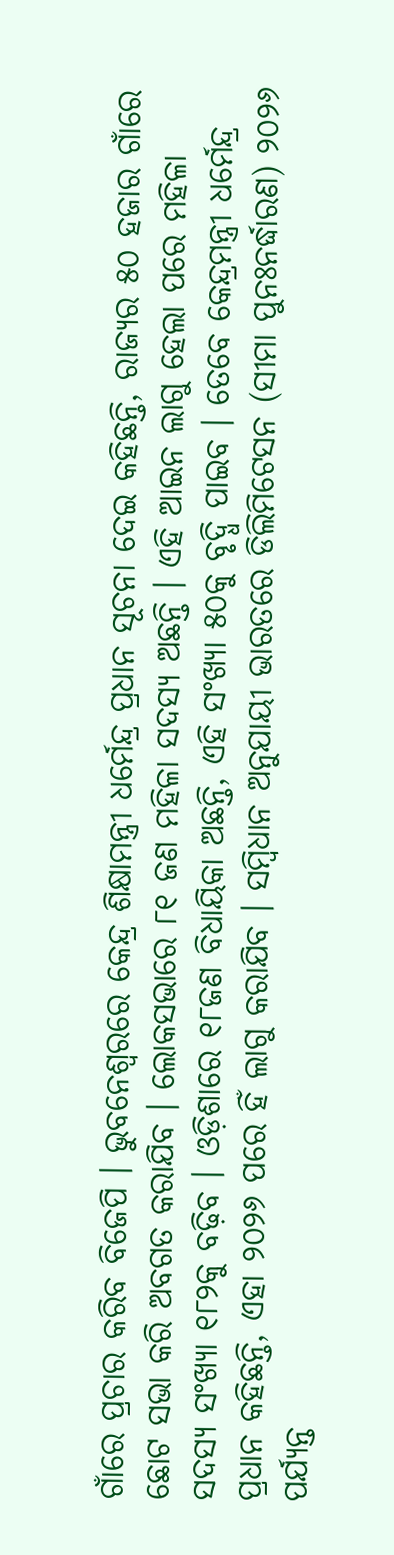ଗାଁରେ ପ୍ରଚାର କରିବ ବିଜେପି । ଭୁବନେଶ୍ବରରେ କେନ୍ଦ୍ର ଶିକ୍ଷାମନ୍ତ୍ରୀ ଧର୍ମେନ୍ଦ୍ର ପ୍ରଧାନ ସୂଚନା ଦେଇ କହିଛନ୍ତି, ରାଜ୍ୟର ୫୦ ହଜାର ଗାଁରେ ଛୋଟ ସଭା କରି ଅବଗତ କରାଯିବ । ଲୋକସଭାରେ ୮୧ ଜଣ ମହିଳା ସଦସ୍ୟ ଅଛନ୍ତି । ଏହି ଆଇନ ଲାଗୁ ହେଲା ପରେ ମହିଳା ସଦସ୍ୟ ସଂଖ୍ୟା ୧୮୨କୁ ବଢ଼ିବ । ଓଡ଼ିଶାରେ ୧୮ଜଣ ବିଧାୟିକା ଅଛନ୍ତି, ଏହି ସଂଖ୍ୟା ୫୦କୁ ବୃଦ୍ଧି ପାଇବ । ତେବେ କେନ୍ଦ୍ରମନ୍ତ୍ରୀ ଧର୍ମେନ୍ଦ୍ର ପ୍ରଧାନ କହିଛନ୍ତି, ଏହା ୨୦୨୬ ପରେ ହିଁ ଲାଗୁ କରାଯିବ । ସମ୍ବିଧାନ ଅନୁଯାୟୀ ଭାରତରେ ଡିଲିମିଟେସନ (ସୀମା ପୁନଃନର୍ଦ୍ଧାରଣ) ୨୦୨୬ ପର୍ଯ୍ୟନ୍ତ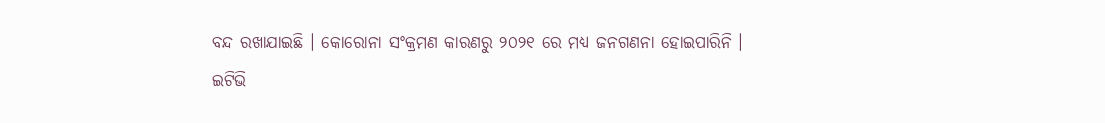ବନ୍ଦ ରଖାଯାଇଛି । କୋରୋନା ସଂକ୍ରମଣ କାରଣରୁ ୨୦୨୧ ରେ ମଧ୍ୟ ଜନଗଣନା ହୋଇପାରିନି ।
ଇଟିଭି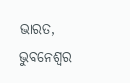ଭାରତ, ଭୁବନେଶ୍ବର